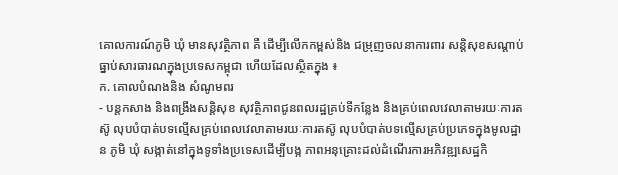គោលការណ៍ភូមិ ឃុំ មានសុវត្ថិភាព គឺ ដើម្បីលើកកម្ពស់និង ជម្រុញចលនាការពារ សន្តិសុខសណ្តាប់ ធ្នាប់សារធារណក្នុងប្រទេសកម្ពុជា ហើយដែលស្ថិតក្នុង ៖
ក. គោលបំណងនិង សំណូមពរ
- បន្តកសាង និងពង្រីងសន្តិសុខ សុវត្ថិភាពជូនពលរដ្ឋគ្រប់ទីកន្លែង និងគ្រប់ពេលវេលាតាមរយៈការតស៊ូ លុបបំបាត់បទល្មើសគ្រប់ពេលវេលាតាមរយៈការតស៊ូ លុបបំបាត់បទល្មើសគ្រប់ប្រភេទក្នុងមូលដ្ឋាន ភូមិ ឃុំ សង្កាត់នៅក្នុងទូទាំងប្រទេសដើម្បីបង្ក ភាពអនុគ្រោះដល់ដំណើរការអភិវឌ្ឍសេដ្ឋកិ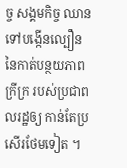ច្ច សង្គមកិច្ច ឈានទៅបង្កើនល្បឿន នៃកាត់បន្ថយភាពក្រីក្រ របស់ប្រជាពលរដ្ឋឲ្យ កាន់តែប្រសើរថែមទៀត ។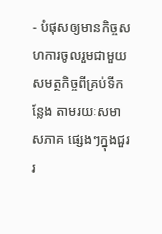- បំផុសឲ្យមានកិច្ចសហការចូលរួមជាមួយ សមត្ថកិច្ចពីគ្រប់ទីកន្លែង តាមរយៈសមាសភាគ ផ្សេងៗក្នុងជួររ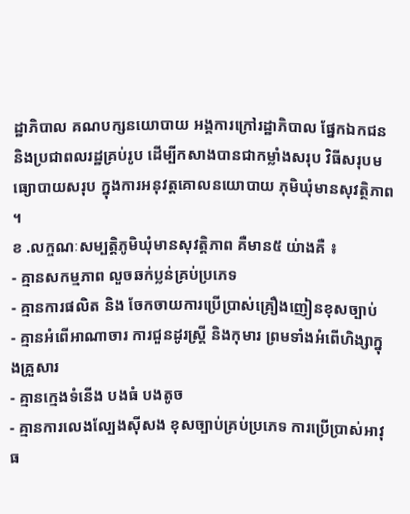ដ្ឋាភិបាល គណបក្សនយោបាយ អង្គការក្រៅរដ្ឋាភិបាល ផ្នែកឯកជន និងប្រជាពលរដ្ឋគ្រប់រូប ដើម្បីកសាងបានជាកម្លាំងសរុប វិធីសរុបមធ្យោបាយសរុប ក្នុងការអនុវត្តគោលនយោបាយ ភុមិឃុំមានសុវត្ថិភាព ។
ខ .លក្ចណៈសម្បត្តិភូមិឃុំមានសុវត្តិភាព គឺមាន៥ យ់ាងគឺ ៖
- គ្មានសកម្មភាព លួចឆក់ប្លន់គ្រប់ប្រភេទ
- គ្មានការផលិត និង ចែកចាយការប្រើប្រាស់គ្រឿងញៀនខុសច្បាប់
- គ្មានអំពើអាណាចារ ការជួនដូរស្រ្តី និងកុមារ ព្រមទាំងអំពើហិង្សាក្នុងគ្រួសារ
- គ្មានក្មេងទំនើង បងធំ បងតូច
- គ្មានការលេងល្បែងស៊ីសង ខុសច្បាប់គ្រប់ប្រភេទ ការប្រើប្រាស់អាវុធ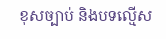ខុសច្បាប់ និងបទល្មើស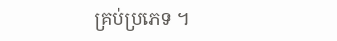គ្រប់ប្រភេទ ។